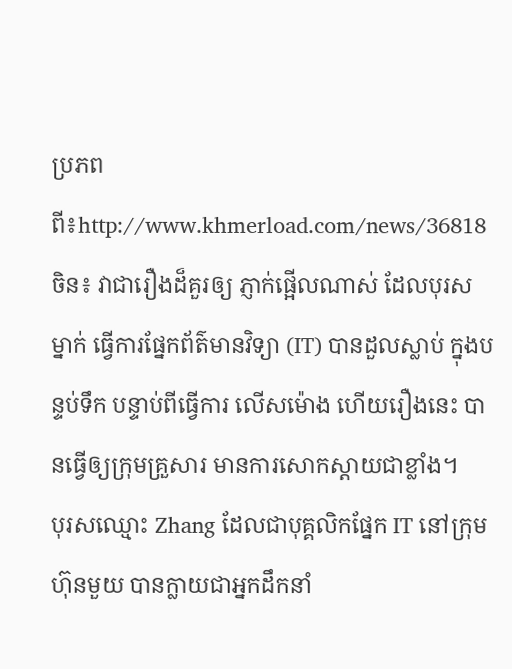ប្រភពពី៖http://www.khmerload.com/news/36818
ចិន៖ វាជារឿងដ៏គួរឲ្យ ភ្ញាក់ផ្អើលណាស់ ដែលបុរសម្នាក់ ធ្វើការផ្នែកព័ត៌មានវិទ្យា (IT) បានដួលស្លាប់ ក្នុងបន្ទប់ទឹក បន្ទាប់ពីធ្វើការ លើសម៉ោង ហើយរឿងនេះ បានធ្វើឲ្យក្រុមគ្រួសារ មានការសោកស្តាយជាខ្លាំង។
បុរសឈ្មោះ Zhang ដែលជាបុគ្គលិកផ្នែក IT នៅក្រុមហ៊ុនមួយ បានក្លាយជាអ្នកដឹកនាំ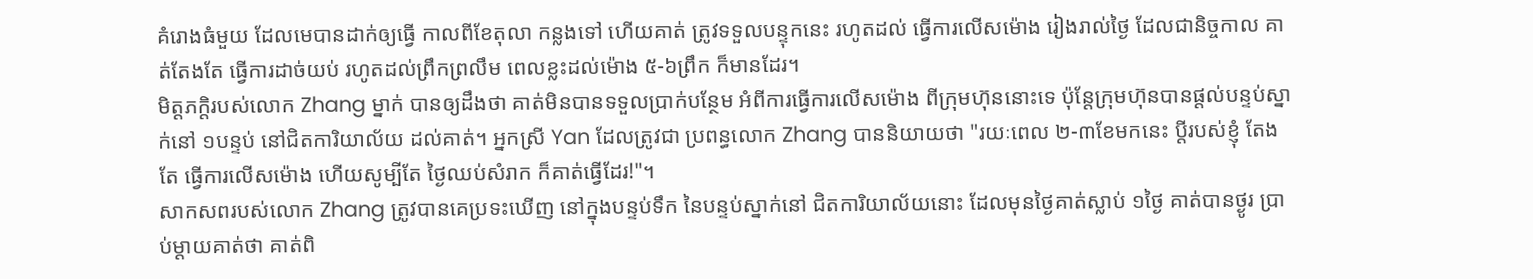គំរោងធំមួយ ដែលមេបានដាក់ឲ្យធ្វើ កាលពីខែតុលា កន្លងទៅ ហើយគាត់ ត្រូវទទួលបន្ទុកនេះ រហូតដល់ ធ្វើការលើសម៉ោង រៀងរាល់ថ្ងៃ ដែលជានិច្ចកាល គាត់តែងតែ ធ្វើការដាច់យប់ រហូតដល់ព្រឹកព្រលឹម ពេលខ្លះដល់ម៉ោង ៥-៦ព្រឹក ក៏មានដែរ។
មិត្តភក្តិរបស់លោក Zhang ម្នាក់ បានឲ្យដឹងថា គាត់មិនបានទទួលប្រាក់បន្ថែម អំពីការធ្វើការលើសម៉ោង ពីក្រុមហ៊ុននោះទេ ប៉ុន្តែក្រុមហ៊ុនបានផ្តល់បន្ទប់ស្នាក់នៅ ១បន្ទប់ នៅជិតការិយាល័យ ដល់គាត់។ អ្នកស្រី Yan ដែលត្រូវជា ប្រពន្ធលោក Zhang បាននិយាយថា "រយៈពេល ២-៣ខែមកនេះ ប្តីរបស់ខ្ញុំ តែងតែ ធ្វើការលើសម៉ោង ហើយសូម្បីតែ ថ្ងៃឈប់សំរាក ក៏គាត់ធ្វើដែរ!"។
សាកសពរបស់លោក Zhang ត្រូវបានគេប្រទះឃើញ នៅក្នុងបន្ទប់ទឹក នៃបន្ទប់ស្នាក់នៅ ជិតការិយាល័យនោះ ដែលមុនថ្ងៃគាត់ស្លាប់ ១ថ្ងៃ គាត់បានថ្ងូរ ប្រាប់ម្តាយគាត់ថា គាត់ពិ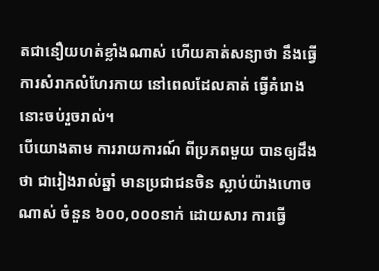តជានឿយហត់ខ្លាំងណាស់ ហើយគាត់សន្យាថា នឹងធ្វើការសំរាកលំហែរកាយ នៅពេលដែលគាត់ ធ្វើគំរោងនោះចប់រួចរាល់។
បើយោងតាម ការរាយការណ៍ ពីប្រភពមួយ បានឲ្យដឹងថា ជារៀងរាល់ឆ្នាំ មានប្រជាជនចិន ស្លាប់យ៉ាងហោចណាស់ ចំនួន ៦០០,០០០នាក់ ដោយសារ ការធ្វើ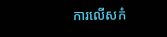ការលើសកំ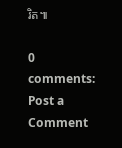រិត៕

0 comments:
Post a Comment